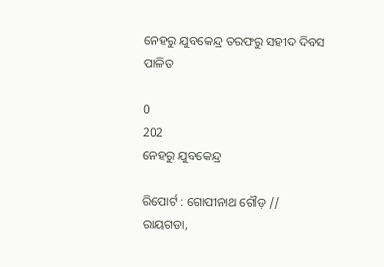ନେହରୁ ଯୁବକେନ୍ଦ୍ର ତରଫରୁ ସହୀଦ ଦିବସ ପାଳିତ

0
202
ନେହରୁ ଯୁବକେନ୍ଦ୍ର

ରିପୋର୍ଟ : ଗୋପୀନାଥ ଗୌଡ଼ //
ରାୟଗଡା,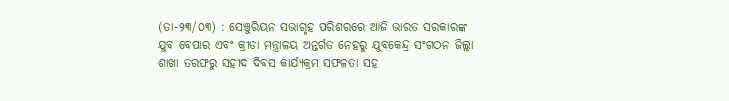(ତା-୨୩/୦୩) : ସେଞ୍ଚୁରିୟନ ସଭାଗୃହ ପରିଶରରେ ଆଜି ଭାରତ ସରକାରଙ୍କ ଯୁବ ବେପାର ଏବଂ କ୍ରୀଡା ମନ୍ତ୍ରାଳୟ ଅନ୍ତର୍ଗତ ନେହରୁ ଯୁବକେନ୍ଦ୍ର ସଂଗଠନ ଜିଲ୍ଲା ଶାଖା ତରଫରୁ ସହୀଦ ଦିବସ କାର୍ଯ୍ୟକ୍ରମ ସଫଳତା ସହ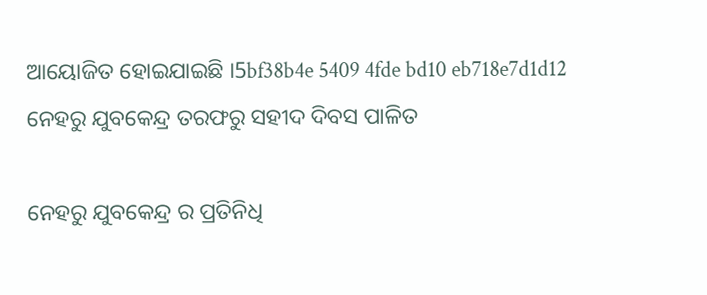ଆୟୋଜିତ ହୋଇଯାଇଛି ।5bf38b4e 5409 4fde bd10 eb718e7d1d12 ନେହରୁ ଯୁବକେନ୍ଦ୍ର ତରଫରୁ ସହୀଦ ଦିବସ ପାଳିତ

ନେହରୁ ଯୁବକେନ୍ଦ୍ର ର ପ୍ରତିନିଧି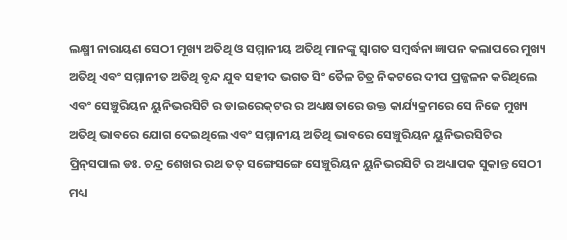ଲକ୍ଷ୍ମୀ ନାରାୟଣ ସେଠୀ ମୂଖ୍ୟ ଅତିଥି ଓ ସମ୍ମାନୀୟ ଅତିଥି ମାନଙ୍କୁ ସ୍ୱାଗତ ସମ୍ୱର୍ଦ୍ଧନା ଜ୍ଞାପନ କଲାପରେ ମୁଖ୍ୟ ଅତିଥି ଏବଂ ସମ୍ମାନୀତ ଅତିଥି ବୃନ୍ଦ ଯୁବ ସହୀଦ ଭଗତ ସିଂ ତୈଳ ଚିତ୍ର ନିକଟରେ ଦୀପ ପ୍ରଜ୍ଜଳନ କରିଥିଲେ ଏବଂ ସେଞ୍ଚୁରିୟନ ୟୁନିଭରସିଟି ର ଡାଇରେକ୍‍ଟର ର ଅଧ୍ୟକ୍ଷତାରେ ଉକ୍ତ କାର୍ଯ୍ୟକ୍ରମରେ ସେ ନିଜେ ମୁଖ୍ୟ ଅତିଥି ଭାବରେ ଯୋଗ ଦେଇଥିଲେ ଏବଂ ସମ୍ମାନୀୟ ଅତିଥି ଭାବରେ ସେଞ୍ଚୁରିୟନ ୟୁନିଭରସିଟିର ପ୍ରିନ୍‍ସପାଲ ଡଃ. ଚନ୍ଦ୍ର ଶେଖର ରଥ ତତ୍‍ ସଙ୍ଗେସଙ୍ଗେ ସେଞ୍ଚୁରିୟନ ୟୁନିଭରସିଟି ର ଅଧ୍ୟାପକ ସୁକାନ୍ତ ସେଠୀ ମଧ୍ୟ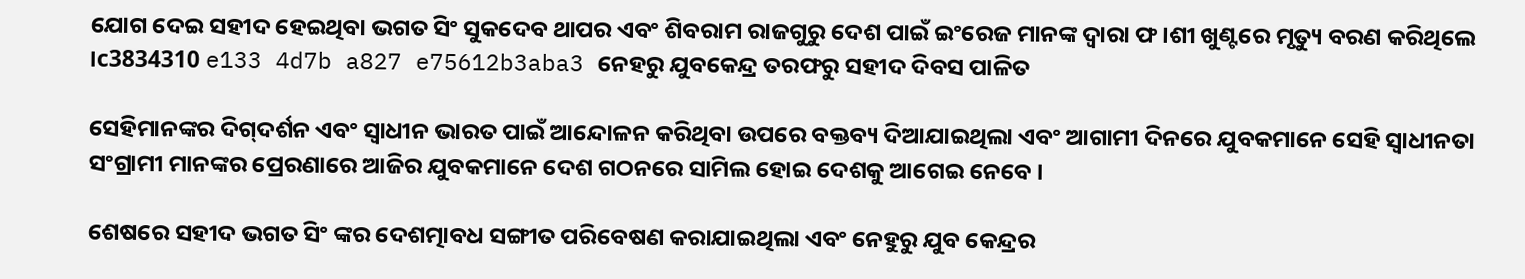ଯୋଗ ଦେଇ ସହୀଦ ହେଇଥିବା ଭଗତ ସିଂ ସୁକଦେବ ଥାପର ଏବଂ ଶିବରାମ ରାଜଗୁରୁ ଦେଶ ପାଇଁ ଇଂରେଜ ମାନଙ୍କ ଦ୍ୱାରା ଫ।ଶୀ ଖୁଣ୍ଟରେ ମୃତ୍ୟୁ ବରଣ କରିଥିଲେ ।c3834310 e133 4d7b a827 e75612b3aba3 ନେହରୁ ଯୁବକେନ୍ଦ୍ର ତରଫରୁ ସହୀଦ ଦିବସ ପାଳିତ

ସେହିମାନଙ୍କର ଦିଗ୍‍ଦର୍ଶନ ଏବଂ ସ୍ୱାଧୀନ ଭାରତ ପାଇଁ ଆନ୍ଦୋଳନ କରିଥିବା ଉପରେ ବକ୍ତବ୍ୟ ଦିଆଯାଇଥିଲା ଏବଂ ଆଗାମୀ ଦିନରେ ଯୁବକମାନେ ସେହି ସ୍ୱାଧୀନତା ସଂଗ୍ରାମୀ ମାନଙ୍କର ପ୍ରେରଣାରେ ଆଜିର ଯୁବକମାନେ ଦେଶ ଗଠନରେ ସାମିଲ ହୋଇ ଦେଶକୁ ଆଗେଇ ନେବେ ।

ଶେଷରେ ସହୀଦ ଭଗତ ସିଂ ଙ୍କର ଦେଶତ୍ମାବଧ ସଙ୍ଗୀତ ପରିବେଷଣ କରାଯାଇଥିଲା ଏବଂ ନେହୁରୁ ଯୁବ କେନ୍ଦ୍ରର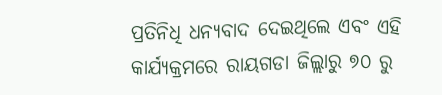ପ୍ରତିନିଧି ଧନ୍ୟବାଦ ଦେଇଥିଲେ ଏବଂ ଏହି କାର୍ଯ୍ୟକ୍ରମରେ ରାୟଗଡା ଜିଲ୍ଲାରୁ ୭୦ ରୁ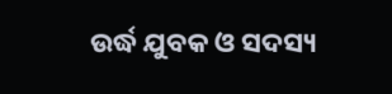ଉର୍ଦ୍ଧ ଯୁବକ ଓ ସଦସ୍ୟ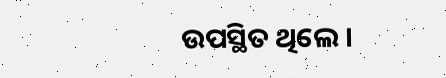ଉପସ୍ଥିତ ଥିଲେ ।